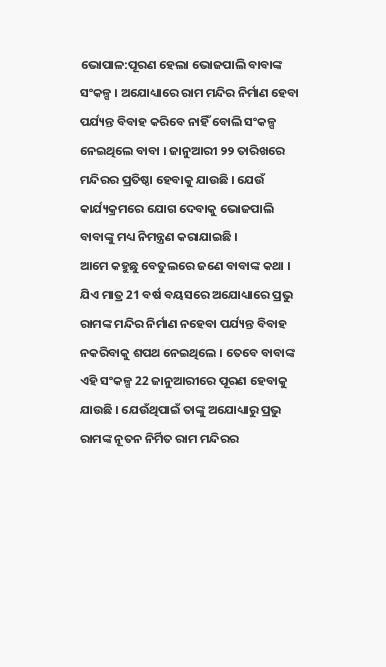ଭୋପାଳ:ପୂରଣ ହେଲା ଭୋଜପାଲି ବାବାଙ୍କ ସଂକଳ୍ପ । ଅଯୋଧ୍ୟାରେ ରାମ ମନ୍ଦିର ନିର୍ମାଣ ହେବା ପର୍ଯ୍ୟନ୍ତ ବିବାହ କରିବେ ନାହିଁ ବୋଲି ସଂକଳ୍ପ ନେଇଥିଲେ ବାବା । ଜାନୁଆରୀ ୨୨ ତାରିଖରେ ମନ୍ଦିରର ପ୍ରତିଷ୍ଠା ହେବାକୁ ଯାଉଛି । ଯେଉଁ କାର୍ଯ୍ୟକ୍ରମରେ ଯୋଗ ଦେବାକୁ ଭୋଜପାଲି ବାବାଙ୍କୁ ମଧ୍ୟ ନିମନ୍ତ୍ରଣ କରାଯାଇଛି ।
ଆମେ କହୁଛୁ ବେତୁଲରେ ଜଣେ ବାବାଙ୍କ କଥା । ଯିଏ ମାତ୍ର 21 ବର୍ଷ ବୟସରେ ଅଯୋଧ୍ୟାରେ ପ୍ରଭୁ ରାମଙ୍କ ମନ୍ଦିର ନିର୍ମାଣ ନହେବା ପର୍ଯ୍ୟନ୍ତ ବିବାହ ନକରିବାକୁ ଶପଥ ନେଇଥିଲେ । ତେବେ ବାବାଙ୍କ ଏହି ସଂକଳ୍ପ 22 ଜାନୁଆରୀରେ ପୂରଣ ହେବାକୁ ଯାଉଛି । ଯେଉଁଥିପାଇଁ ତାଙ୍କୁ ଅଯୋଧ୍ୟାରୁ ପ୍ରଭୁ ରାମଙ୍କ ନୂତନ ନିର୍ମିତ ରାମ ମନ୍ଦିରର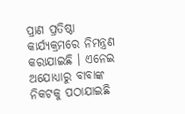ପ୍ରାଣ ପ୍ରତିଷ୍ଠା କାର୍ଯ୍ୟକ୍ରମରେ ନିମନ୍ତ୍ରଣ କରାଯାଇଛି । ଏନେଇ ଅଯୋଧ୍ୟାରୁ ବାବାଙ୍କ ନିକଟକୁ ପଠାଯାଇଛି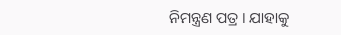ନିମନ୍ତ୍ରଣ ପତ୍ର । ଯାହାକୁ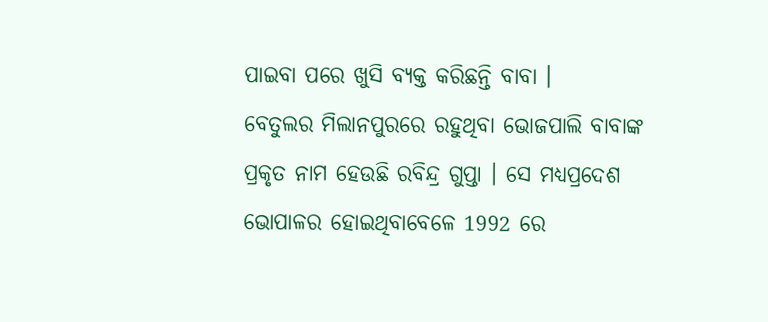ପାଇବା ପରେ ଖୁସି ବ୍ୟକ୍ତ କରିଛନ୍ତି ବାବା ।
ବେତୁଲର ମିଲାନପୁରରେ ରହୁଥିବା ଭୋଜପାଲି ବାବାଙ୍କ ପ୍ରକୃତ ନାମ ହେଉଛି ରବିନ୍ଦ୍ର ଗୁପ୍ତା । ସେ ମଧ୍ୟପ୍ରଦେଶ ଭୋପାଳର ହୋଇଥିବାବେଳେ 1992 ରେ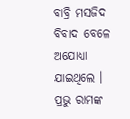ବାବ୍ରି ମସଜିଦ ବିବାଦ ବେଳେ ଅଯୋଧ୍ୟା ଯାଇଥିଲେ । ପ୍ରଭୁ ରାମଙ୍କ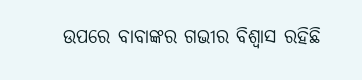ଉପରେ ବାବାଙ୍କର ଗଭୀର ବିଶ୍ବାସ ରହିଛି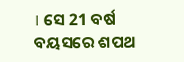। ସେ 21 ବର୍ଷ ବୟସରେ ଶପଥ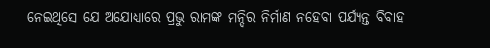ନେଇଥିସେ ଯେ ଅଯୋଧ୍ୟାରେ ପ୍ରଭୁ ରାମଙ୍କ ମନ୍ଦିର ନିର୍ମାଣ ନହେବା ପର୍ଯ୍ୟନ୍ତ ବିବାହ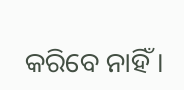କରିବେ ନାହିଁ ।